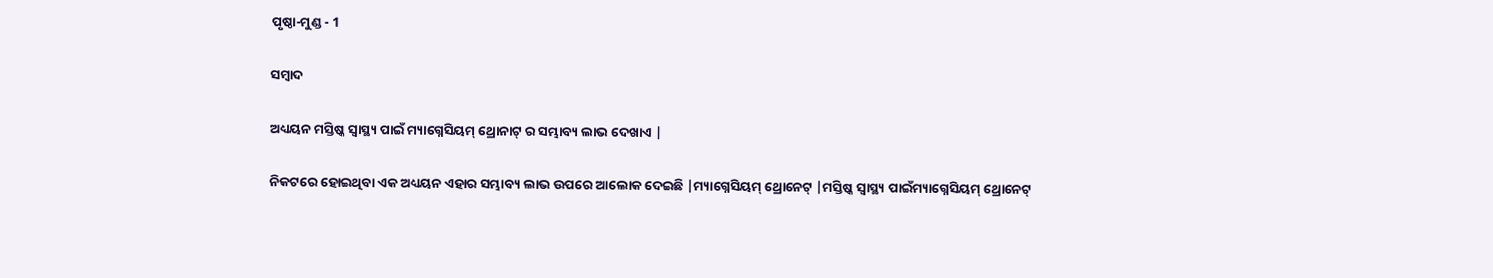ପୃଷ୍ଠା-ମୁଣ୍ଡ - 1

ସମ୍ବାଦ

ଅଧ୍ୟୟନ ମସ୍ତିଷ୍କ ସ୍ୱାସ୍ଥ୍ୟ ପାଇଁ ମ୍ୟାଗ୍ନେସିୟମ୍ ଥ୍ରୋନାଟ୍ ର ସମ୍ଭାବ୍ୟ ଲାଭ ଦେଖାଏ |

ନିକଟରେ ହୋଇଥିବା ଏକ ଅଧ୍ୟୟନ ଏହାର ସମ୍ଭାବ୍ୟ ଲାଭ ଉପରେ ଆଲୋକ ଦେଇଛି |ମ୍ୟାଗ୍ନେସିୟମ୍ ଥ୍ରୋନେଟ୍ |ମସ୍ତିଷ୍କ ସ୍ୱାସ୍ଥ୍ୟ ପାଇଁମ୍ୟାଗ୍ନେସିୟମ୍ ଥ୍ରୋନେଟ୍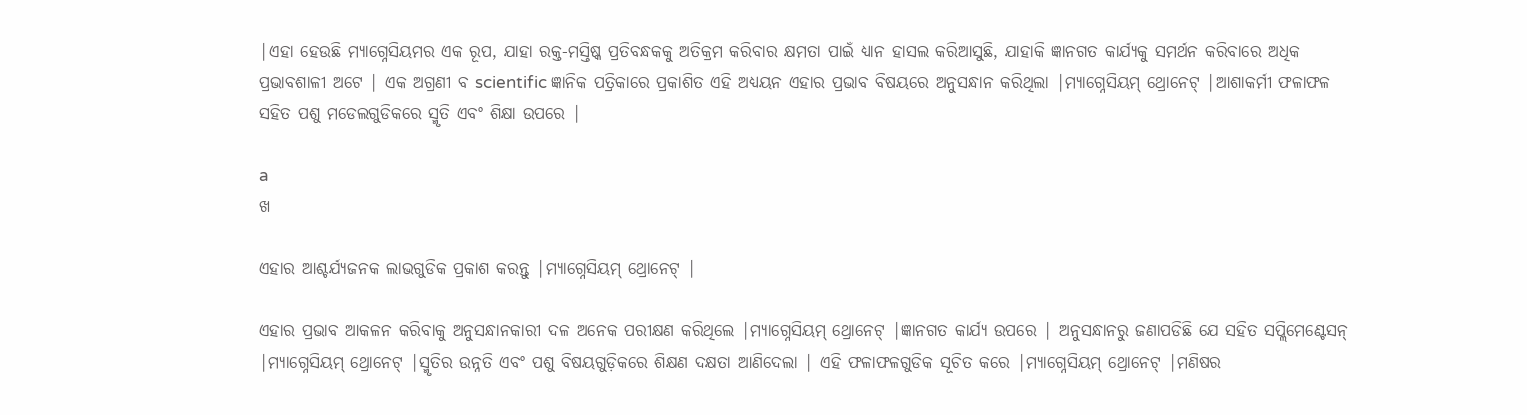|ଏହା ହେଉଛି ମ୍ୟାଗ୍ନେସିୟମର ଏକ ରୂପ, ଯାହା ରକ୍ତ-ମସ୍ତିଷ୍କ ପ୍ରତିବନ୍ଧକକୁ ଅତିକ୍ରମ କରିବାର କ୍ଷମତା ପାଇଁ ଧ୍ୟାନ ହାସଲ କରିଆସୁଛି, ଯାହାକି ଜ୍ଞାନଗତ କାର୍ଯ୍ୟକୁ ସମର୍ଥନ କରିବାରେ ଅଧିକ ପ୍ରଭାବଶାଳୀ ଅଟେ | ଏକ ଅଗ୍ରଣୀ ବ scientific ଜ୍ଞାନିକ ପତ୍ରିକାରେ ପ୍ରକାଶିତ ଏହି ଅଧ୍ୟୟନ ଏହାର ପ୍ରଭାବ ବିଷୟରେ ଅନୁସନ୍ଧାନ କରିଥିଲା |ମ୍ୟାଗ୍ନେସିୟମ୍ ଥ୍ରୋନେଟ୍ |ଆଶାକର୍ମୀ ଫଳାଫଳ ସହିତ ପଶୁ ମଡେଲଗୁଡିକରେ ସ୍ମୃତି ଏବଂ ଶିକ୍ଷା ଉପରେ |

a
ଖ

ଏହାର ଆଶ୍ଚର୍ଯ୍ୟଜନକ ଲାଭଗୁଡିକ ପ୍ରକାଶ କରନ୍ତୁ |ମ୍ୟାଗ୍ନେସିୟମ୍ ଥ୍ରୋନେଟ୍ |

ଏହାର ପ୍ରଭାବ ଆକଳନ କରିବାକୁ ଅନୁସନ୍ଧାନକାରୀ ଦଳ ଅନେକ ପରୀକ୍ଷଣ କରିଥିଲେ |ମ୍ୟାଗ୍ନେସିୟମ୍ ଥ୍ରୋନେଟ୍ |ଜ୍ଞାନଗତ କାର୍ଯ୍ୟ ଉପରେ | ଅନୁସନ୍ଧାନରୁ ଜଣାପଡିଛି ଯେ ସହିତ ସପ୍ଲିମେଣ୍ଟେସନ୍ |ମ୍ୟାଗ୍ନେସିୟମ୍ ଥ୍ରୋନେଟ୍ |ସ୍ମୃତିର ଉନ୍ନତି ଏବଂ ପଶୁ ବିଷୟଗୁଡ଼ିକରେ ଶିକ୍ଷଣ ଦକ୍ଷତା ଆଣିଦେଲା | ଏହି ଫଳାଫଳଗୁଡିକ ସୂଚିତ କରେ |ମ୍ୟାଗ୍ନେସିୟମ୍ ଥ୍ରୋନେଟ୍ |ମଣିଷର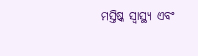ମସ୍ତିଷ୍କ ସ୍ୱାସ୍ଥ୍ୟ ଏବଂ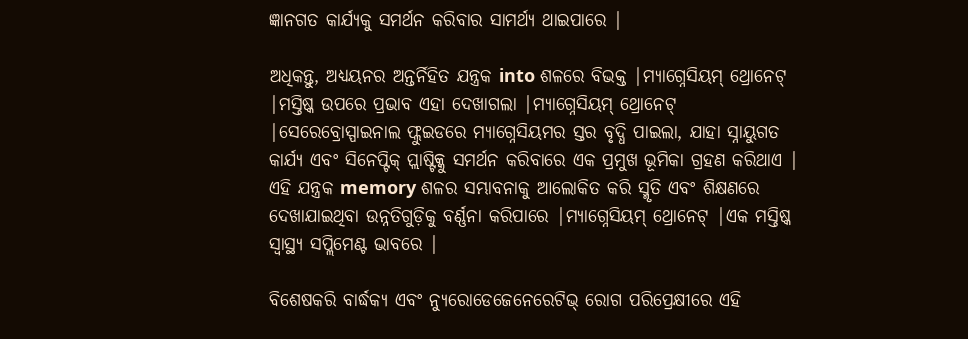ଜ୍ଞାନଗତ କାର୍ଯ୍ୟକୁ ସମର୍ଥନ କରିବାର ସାମର୍ଥ୍ୟ ଥାଇପାରେ |

ଅଧିକନ୍ତୁ, ଅଧ୍ୟୟନର ଅନ୍ତର୍ନିହିତ ଯନ୍ତ୍ରକ into ଶଳରେ ବିଭକ୍ତ |ମ୍ୟାଗ୍ନେସିୟମ୍ ଥ୍ରୋନେଟ୍ |ମସ୍ତିଷ୍କ ଉପରେ ପ୍ରଭାବ ଏହା ଦେଖାଗଲା |ମ୍ୟାଗ୍ନେସିୟମ୍ ଥ୍ରୋନେଟ୍ |ସେରେବ୍ରୋସ୍ପାଇନାଲ ଫ୍ଲୁଇଡରେ ମ୍ୟାଗ୍ନେସିୟମର ସ୍ତର ବୃଦ୍ଧି ପାଇଲା, ଯାହା ସ୍ନାୟୁଗତ କାର୍ଯ୍ୟ ଏବଂ ସିନେପ୍ଟିକ୍ ପ୍ଲାଷ୍ଟିକ୍କୁ ସମର୍ଥନ କରିବାରେ ଏକ ପ୍ରମୁଖ ଭୂମିକା ଗ୍ରହଣ କରିଥାଏ | ଏହି ଯନ୍ତ୍ରକ memory ଶଳର ସମ୍ଭାବନାକୁ ଆଲୋକିତ କରି ସ୍ମୃତି ଏବଂ ଶିକ୍ଷଣରେ ଦେଖାଯାଇଥିବା ଉନ୍ନତିଗୁଡ଼ିକୁ ବର୍ଣ୍ଣନା କରିପାରେ |ମ୍ୟାଗ୍ନେସିୟମ୍ ଥ୍ରୋନେଟ୍ |ଏକ ମସ୍ତିଷ୍କ ସ୍ୱାସ୍ଥ୍ୟ ସପ୍ଲିମେଣ୍ଟ ଭାବରେ |

ବିଶେଷକରି ବାର୍ଦ୍ଧକ୍ୟ ଏବଂ ନ୍ୟୁରୋଡେଜେନେରେଟିଭ୍ ରୋଗ ପରିପ୍ରେକ୍ଷୀରେ ଏହି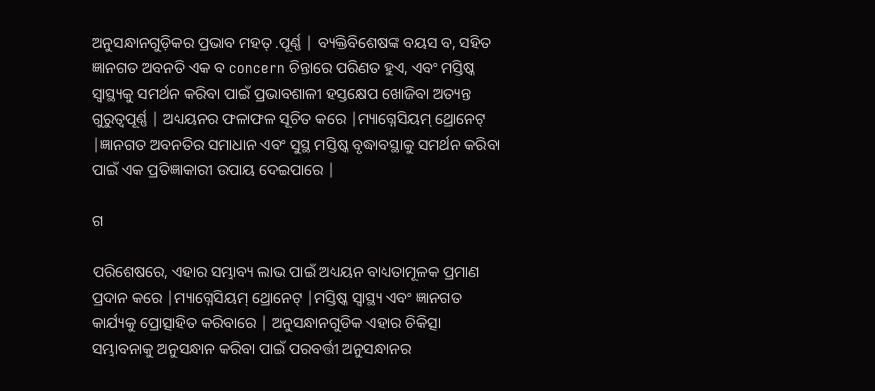ଅନୁସନ୍ଧାନଗୁଡ଼ିକର ପ୍ରଭାବ ମହତ୍ .ପୂର୍ଣ୍ଣ | ବ୍ୟକ୍ତିବିଶେଷଙ୍କ ବୟସ ବ, ସହିତ ଜ୍ଞାନଗତ ଅବନତି ଏକ ବ concern ଚିନ୍ତାରେ ପରିଣତ ହୁଏ, ଏବଂ ମସ୍ତିଷ୍କ ସ୍ୱାସ୍ଥ୍ୟକୁ ସମର୍ଥନ କରିବା ପାଇଁ ପ୍ରଭାବଶାଳୀ ହସ୍ତକ୍ଷେପ ଖୋଜିବା ଅତ୍ୟନ୍ତ ଗୁରୁତ୍ୱପୂର୍ଣ୍ଣ | ଅଧ୍ୟୟନର ଫଳାଫଳ ସୂଚିତ କରେ |ମ୍ୟାଗ୍ନେସିୟମ୍ ଥ୍ରୋନେଟ୍ |ଜ୍ଞାନଗତ ଅବନତିର ସମାଧାନ ଏବଂ ସୁସ୍ଥ ମସ୍ତିଷ୍କ ବୃଦ୍ଧାବସ୍ଥାକୁ ସମର୍ଥନ କରିବା ପାଇଁ ଏକ ପ୍ରତିଜ୍ଞାକାରୀ ଉପାୟ ଦେଇପାରେ |

ଗ

ପରିଶେଷରେ, ଏହାର ସମ୍ଭାବ୍ୟ ଲାଭ ପାଇଁ ଅଧ୍ୟୟନ ବାଧ୍ୟତାମୂଳକ ପ୍ରମାଣ ପ୍ରଦାନ କରେ |ମ୍ୟାଗ୍ନେସିୟମ୍ ଥ୍ରୋନେଟ୍ |ମସ୍ତିଷ୍କ ସ୍ୱାସ୍ଥ୍ୟ ଏବଂ ଜ୍ଞାନଗତ କାର୍ଯ୍ୟକୁ ପ୍ରୋତ୍ସାହିତ କରିବାରେ | ଅନୁସନ୍ଧାନଗୁଡିକ ଏହାର ଚିକିତ୍ସା ସମ୍ଭାବନାକୁ ଅନୁସନ୍ଧାନ କରିବା ପାଇଁ ପରବର୍ତ୍ତୀ ଅନୁସନ୍ଧାନର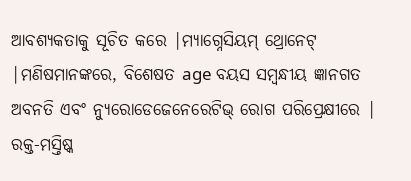ଆବଶ୍ୟକତାକୁ ସୂଚିତ କରେ |ମ୍ୟାଗ୍ନେସିୟମ୍ ଥ୍ରୋନେଟ୍ |ମଣିଷମାନଙ୍କରେ, ବିଶେଷତ age ବୟସ ସମ୍ବନ୍ଧୀୟ ଜ୍ଞାନଗତ ଅବନତି ଏବଂ ନ୍ୟୁରୋଡେଜେନେରେଟିଭ୍ ରୋଗ ପରିପ୍ରେକ୍ଷୀରେ | ରକ୍ତ-ମସ୍ତିଷ୍କ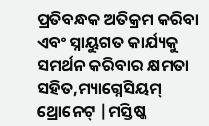ପ୍ରତିବନ୍ଧକ ଅତିକ୍ରମ କରିବା ଏବଂ ସ୍ନାୟୁଗତ କାର୍ଯ୍ୟକୁ ସମର୍ଥନ କରିବାର କ୍ଷମତା ସହିତ,ମ୍ୟାଗ୍ନେସିୟମ୍ ଥ୍ରୋନେଟ୍ |ମସ୍ତିଷ୍କ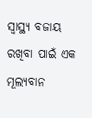ସ୍ୱାସ୍ଥ୍ୟ ବଜାୟ ରଖିବା ପାଇଁ ଏକ ମୂଲ୍ୟବାନ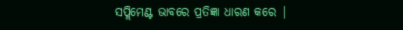ସପ୍ଲିମେଣ୍ଟ ଭାବରେ ପ୍ରତିଜ୍ଞା ଧାରଣ କରେ |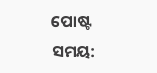ପୋଷ୍ଟ ସମୟ: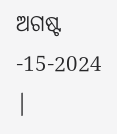ଅଗଷ୍ଟ -15-2024 |